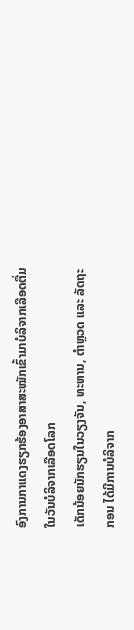ອົງການກາແດງຮຽກຮ້ອງອາສາສະໝັກເຂົ້າມາບໍລິຈາກເລືອດຕື່ມ ໃນວັນບໍລິຈາກເລືອດໂລກ
ເດັກນ້ອຍນັກຮຽນໃນວຽງຈັນ, ທະຫານ, ຕຳຫຼວດ ແລະ ລັດຖະກອນ ໄດ້ມີການບໍລິຈາກ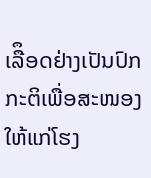ເລືຶອດຢ່າງເປັນປົກກະຕິເພື່ອສະໜອງໃຫ້ແກ່ໂຮງ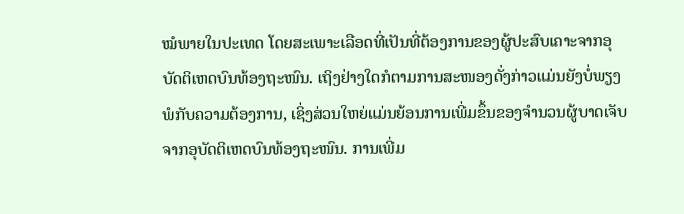ໝໍພາຍໃນປະເທດ ໂດຍສະເພາະເລືອດທີ່ເປັນທີ່ຕ້ອງການຂອງຜູ້ປະສົບເຄາະຈາກອຸບັດຕິເຫດບົນທ້ອງຖະໜົນ. ເຖິງຢ່າງໃດກໍຕາມການສະໜອງດັ່ງກ່າວແມ່ນຍັງບໍ່ພຽງພໍກັບຄວາມຕ້ອງການ, ເຊິ່ງສ່ວນໃຫຍ່ແມ່ນຍ້ອນການເພີ່ມຂຶ້ນຂອງຈຳນວນຜູ້ບາດເຈັບຈາກອຸບັດຕິເຫດບົນທ້ອງຖະໜົນ. ການເພີ່ມ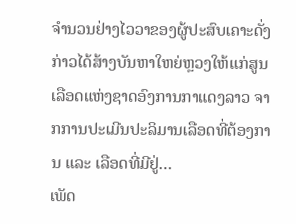ຈຳນວນຢ່າງໄວວາຂອງຜູ້ປະສົບເຄາະດັ່ງກ່າວໄດ້ສ້າງບັນຫາໃຫຍ່ຫຼວງໃຫ້ແກ່ສູນເລືອດແຫ່ງຊາດອົງການກາແດງລາວ ຈາກການປະເມີນປະລິມານເລືອດທີ່ຕ້ອງການ ແລະ ເລືອດທີ່ມີຢູ່…
ເພັດ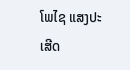ໂພໄຊ ແສງປະເສີດ